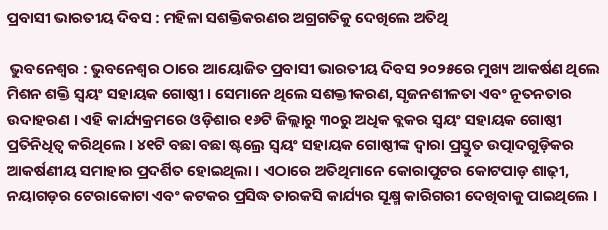ପ୍ରବାସୀ ଭାରତୀୟ ଦିବସ : ମହିଳା ସଶକ୍ତିକରଣର ଅଗ୍ରଗତିକୁ ଦେଖିଲେ ଅତିଥି

 ଭୁବନେଶ୍ୱର : ଭୁବନେଶ୍ୱର ଠାରେ ଆୟୋଜିତ ପ୍ରବାସୀ ଭାରତୀୟ ଦିବସ ୨୦୨୫ରେ ମୁଖ୍ୟ ଆକର୍ଷଣ ଥିଲେ ମିଶନ ଶକ୍ତି ସ୍ୱୟଂ ସହାୟକ ଗୋଷ୍ଠୀ । ସେମାନେ ଥିଲେ ସଶକ୍ତୀକରଣ, ସୃଜନଶୀଳତା ଏବଂ ନୂତନତାର ଉଦାହରଣ । ଏହି କାର୍ଯ୍ୟକ୍ରମରେ ଓଡ଼ିଶାର ୧୬ଟି ଜିଲ୍ଲାରୁ ୩୦ରୁ ଅଧିକ ବ୍ଲକର ସ୍ୱୟଂ ସହାୟକ ଗୋଷ୍ଠୀ ପ୍ରତିନିଧିତ୍ୱ କରିଥିଲେ । ୪୧ଟି ବଛା ବଛା ଷ୍ଟଲ୍ରେ ସ୍ୱୟଂ ସହାୟକ ଗୋଷ୍ଠୀଙ୍କ ଦ୍ୱାରା ପ୍ରସ୍ତୁତ ଉତ୍ପାଦଗୁଡ଼ିକର ଆକର୍ଷଣୀୟ ସମାହାର ପ୍ରଦର୍ଶିତ ହୋଇଥିଲା । ଏଠାରେ ଅତିଥିମାନେ କୋରାପୁଟର କୋଟପାଡ଼ ଶାଢ଼ୀ, ନୟାଗଡ଼ର ଟେରାକୋଟା ଏବଂ କଟକର ପ୍ରସିଦ୍ଧ ତାରକସି କାର୍ଯ୍ୟର ସୂକ୍ଷ୍ମ କାରିଗରୀ ଦେଖିବାକୁ ପାଇଥିଲେ ।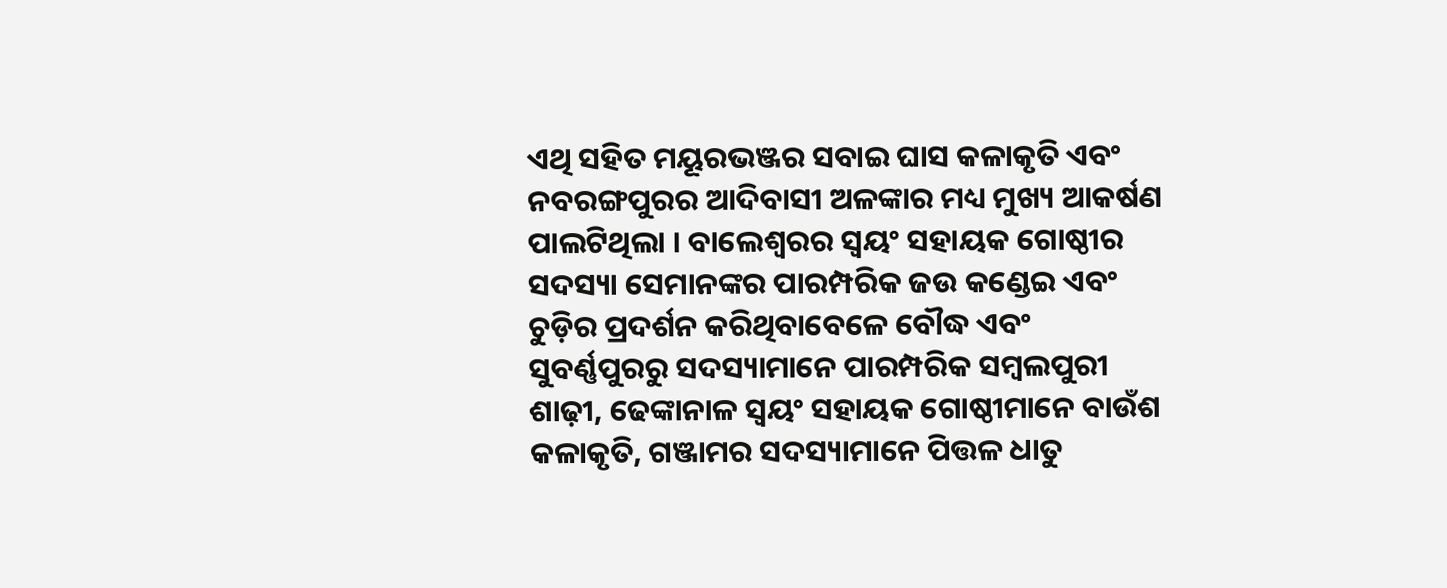ଏଥି ସହିତ ମୟୂରଭଞ୍ଜର ସବାଇ ଘାସ କଳାକୃତି ଏବଂ ନବରଙ୍ଗପୁରର ଆଦିବାସୀ ଅଳଙ୍କାର ମଧ୍ୟ ମୁଖ୍ୟ ଆକର୍ଷଣ ପାଲଟିଥିଲା । ବାଲେଶ୍ୱରର ସ୍ୱୟଂ ସହାୟକ ଗୋଷ୍ଠୀର ସଦସ୍ୟା ସେମାନଙ୍କର ପାରମ୍ପରିକ ଜଉ କଣ୍ଡେଇ ଏବଂ ଚୁଡ଼ିର ପ୍ରଦର୍ଶନ କରିଥିବାବେଳେ ବୌଦ୍ଧ ଏବଂ ସୁବର୍ଣ୍ଣପୁରରୁ ସଦସ୍ୟାମାନେ ପାରମ୍ପରିକ ସମ୍ବଲପୁରୀ ଶାଢ଼ୀ, ଢେଙ୍କାନାଳ ସ୍ୱୟଂ ସହାୟକ ଗୋଷ୍ଠୀମାନେ ବାଉଁଶ କଳାକୃତି, ଗଞ୍ଜାମର ସଦସ୍ୟାମାନେ ପିତ୍ତଳ ଧାତୁ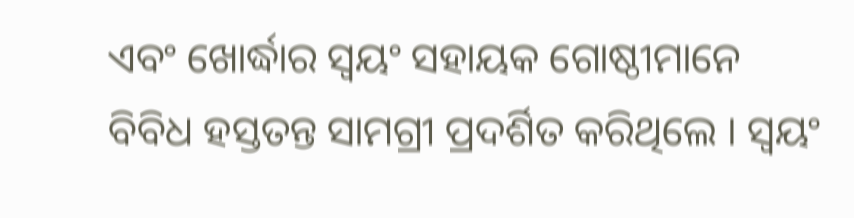ଏବଂ ଖୋର୍ଦ୍ଧାର ସ୍ୱୟଂ ସହାୟକ ଗୋଷ୍ଠୀମାନେ ବିବିଧ ହସ୍ତତନ୍ତ ସାମଗ୍ରୀ ପ୍ରଦର୍ଶିତ କରିଥିଲେ । ସ୍ୱୟଂ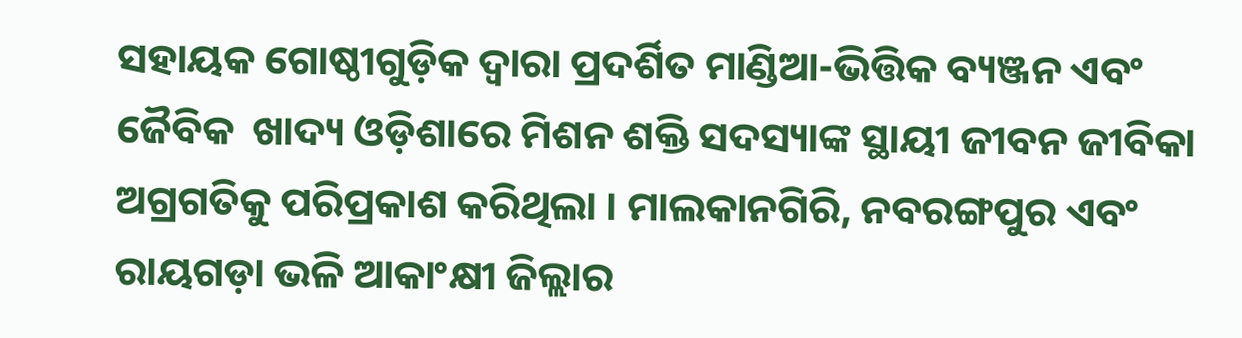ସହାୟକ ଗୋଷ୍ଠୀଗୁଡ଼ିକ ଦ୍ୱାରା ପ୍ରଦର୍ଶିତ ମାଣ୍ଡିଆ-ଭିତ୍ତିକ ବ୍ୟଞ୍ଜନ ଏବଂ ଜୈବିକ  ଖାଦ୍ୟ ଓଡ଼ିଶାରେ ମିଶନ ଶକ୍ତି ସଦସ୍ୟାଙ୍କ ସ୍ଥାୟୀ ଜୀବନ ଜୀବିକା ଅଗ୍ରଗତିକୁ ପରିପ୍ରକାଶ କରିଥିଲା । ମାଲକାନଗିରି, ନବରଙ୍ଗପୁର ଏବଂ ରାୟଗଡ଼ା ଭଳି ଆକାଂକ୍ଷୀ ଜିଲ୍ଲାର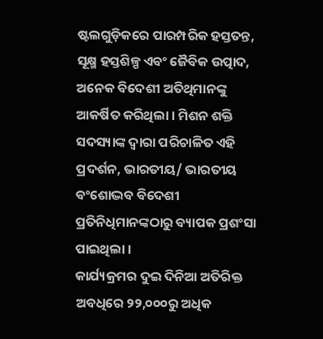ଷ୍ଟଲଗୁଡ଼ିକରେ ପାରମ୍ପରିକ ହସ୍ତତନ୍ତ, ସୂକ୍ଷ୍ମ ହସ୍ତଶିଳ୍ପ ଏବଂ ଜୈବିକ ଉତ୍ପାଦ, ଅନେକ ବିଦେଶୀ ଅତିଥିମାନଙ୍କୁ ଆକର୍ଷିତ କରିଥିଲା । ମିଶନ ଶକ୍ତି ସଦସ୍ୟାଙ୍କ ଦ୍ୱାରା ପରିଚାଳିତ ଏହି ପ୍ରଦର୍ଶନ, ଭାରତୀୟ/ ଭାରତୀୟ ବଂଶୋଦ୍ଭବ ବିଦେଶୀ ପ୍ରତିନିଧିମାନଙ୍କଠାରୁ ବ୍ୟାପକ ପ୍ରଶଂସା ପାଇଥିଲା ।
କାର୍ଯ୍ୟକ୍ରମର ଦୁଇ ଦିନିଆ ଅତିରିକ୍ତ ଅବଧିରେ ୨୨,୦୦୦ରୁ ଅଧିକ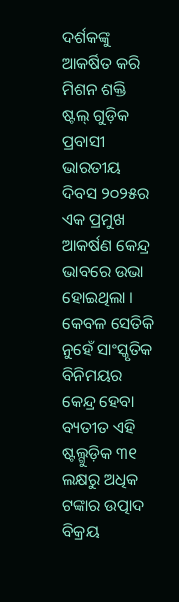ଦର୍ଶକଙ୍କୁ ଆକର୍ଷିତ କରି ମିଶନ ଶକ୍ତି ଷ୍ଟଲ୍ ଗୁଡ଼ିକ ପ୍ରବାସୀ ଭାରତୀୟ ଦିବସ ୨୦୨୫ର ଏକ ପ୍ରମୁଖ ଆକର୍ଷଣ କେନ୍ଦ୍ର ଭାବରେ ଉଭା ହୋଇଥିଲା ।  କେବଳ ସେତିକି ନୁହେଁ ସାଂସ୍କୃତିକ ବିନିମୟର କେନ୍ଦ୍ର ହେବା ବ୍ୟତୀତ ଏହି ଷ୍ଟଲ୍ଗୁଡ଼ିକ ୩୧ ଲକ୍ଷରୁ ଅଧିକ ଟଙ୍କାର ଉତ୍ପାଦ ବିକ୍ରୟ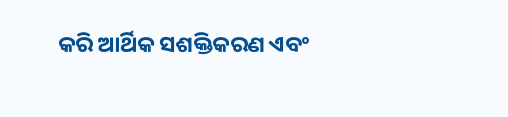କରି ଆର୍ଥିକ ସଶକ୍ତିକରଣ ଏବଂ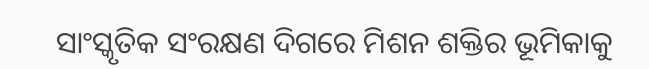ସାଂସ୍କୃତିକ ସଂରକ୍ଷଣ ଦିଗରେ ମିଶନ ଶକ୍ତିର ଭୂମିକାକୁ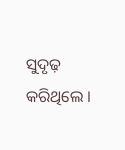ସୁଦୃଢ଼ କରିଥିଲେ ।